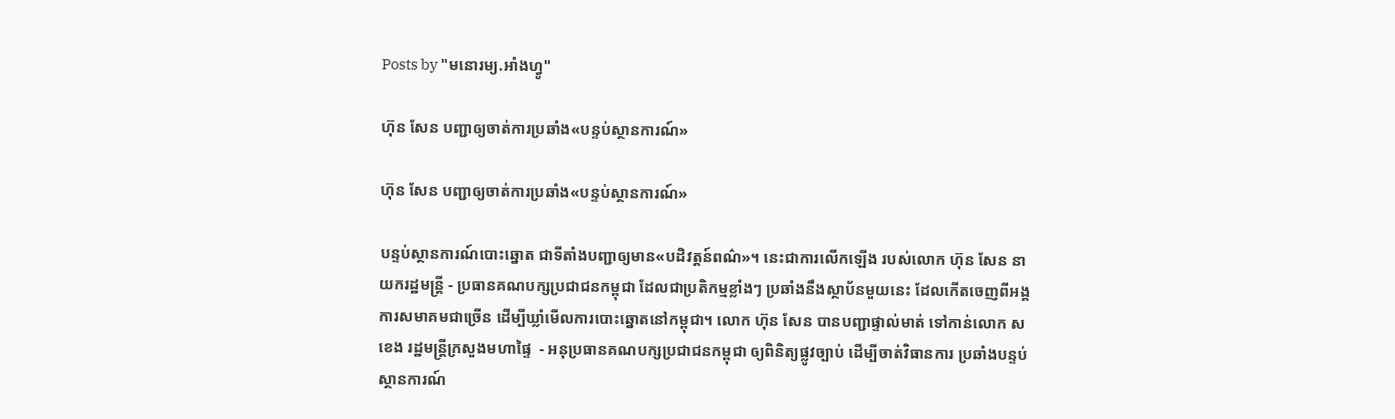Posts by "មនោរម្យ.អាំងហ្វូ"

ហ៊ុន សែន បញ្ជាឲ្យចាត់ការប្រឆាំង«បន្ទប់ស្ថានការណ៍»

ហ៊ុន សែន បញ្ជាឲ្យចាត់ការប្រឆាំង«បន្ទប់ស្ថានការណ៍»

បន្ទប់ស្ថានការណ៍បោះឆ្នោត ជាទីតាំងបញ្ជាឲ្យមាន«បដិវត្តន៍ពណ៌»។ នេះជាការលើកឡើង របស់លោក ហ៊ុន សែន នាយករដ្ឋមន្ត្រី - ប្រធានគណបក្សប្រជាជនកម្ពុជា ដែលជាប្រតិកម្មខ្លាំងៗ ប្រឆាំងនឹងស្ថាប័នមួយនេះ ដែលកើតចេញពីអង្គការសមាគមជាច្រើន ដើម្បីឃ្លាំមើលការបោះឆ្នោតនៅកម្ពុជា។ លោក ហ៊ុន សែន បានបញ្ជាផ្ទាល់មាត់ ទៅកាន់លោក ស ខេង រដ្ឋមន្រ្តីក្រសួងមហាផ្ទៃ  - អនុប្រធានគណបក្សប្រជាជនកម្ពុជា ឲ្យពិនិត្យផ្លូវច្បាប់ ដើម្បីចាត់វិធានការ ប្រឆាំងបន្ទប់ស្ថានការណ៍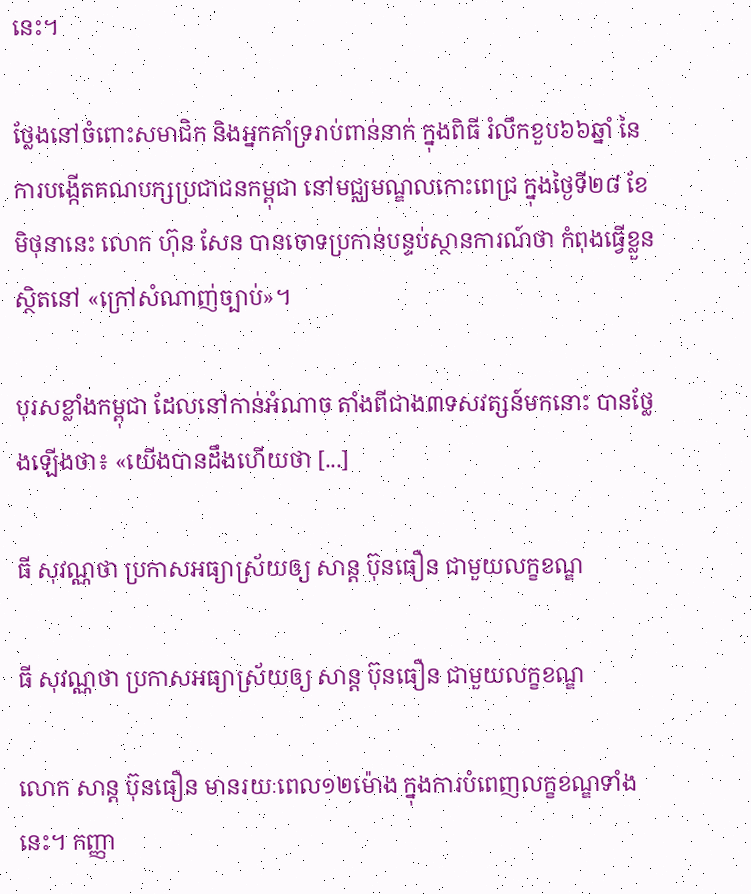នេះ។

ថ្លែងនៅចំពោះសមាជិក និងអ្នកគាំទ្ររាប់ពាន់នាក់ ក្នុងពិធី រំលឹកខួប៦៦ឆ្នាំ នៃការបង្កើតគណបក្សប្រជាជនកម្ពុជា នៅមជ្ឈមណ្ឌលកោះពេជ្រ ក្នុងថ្ងៃទី២៨ ខែមិថុនានេះ លោក ហ៊ុន សែន បានចោទប្រកាន់បន្ទប់ស្ថានការណ៍ថា កំពុងធ្វើខ្លួនស្ថិតនៅ «ក្រៅសំណាញ់ច្បាប់»។

បុរសខ្លាំងកម្ពុជា ដែលនៅកាន់អំណាច តាំងពីជាង៣ទសវត្សន៍មកនោះ បានថ្លែងឡើងថា៖ «យើងបានដឹងហើយថា [...]

ធី សុវណ្ណថា ប្រកាសអធ្យាស្រ័យឲ្យ សាន្ដ ប៊ុនធឿន ជាមួយលក្ខខណ្ឌ

ធី សុវណ្ណថា ប្រកាសអធ្យាស្រ័យឲ្យ សាន្ដ ប៊ុនធឿន ជាមួយលក្ខខណ្ឌ

លោក សាន្ដ ប៊ុនធឿន មានរយៈពេល១២ម៉ោង ក្នុងការបំពេញលក្ខខណ្ឌទាំងនេះ។ កញ្ញា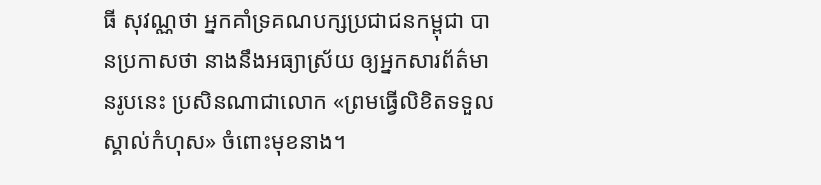ធី សុវណ្ណថា អ្នកគាំទ្រគណបក្សប្រជាជនកម្ពុជា បានប្រកាសថា នាងនឹងអធ្យាស្រ័យ ឲ្យអ្នកសារព័ត៌មានរូបនេះ ប្រសិនណាជាលោក «ព្រមធ្វើលិខិតទទួលស្គាល់កំហុស» ចំពោះមុខនាង។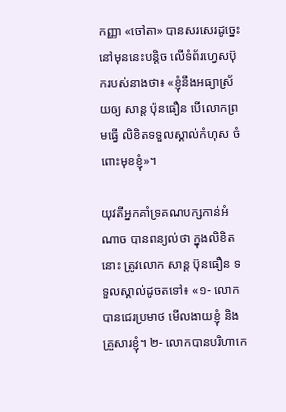កញ្ញា «ចៅតា» បានសរសេរដូច្នេះ នៅមុននេះបន្តិច លើទំព័រហ្វេសប៊ុករបស់នាងថា៖ «ខ្ញុំនឹងអធ្យាស្រ័យឲ្យ សាន្ត ប៉ុនធឿន បើលោកព្រមធ្វើ លិខិតទទួលស្គាល់កំហុស ចំពោះមុខខ្ញុំ»។

យុវតីអ្នកគាំទ្រគណបក្សកាន់អំណាច បានពន្យល់ថា ក្នុងលិខិតនោះ ត្រូវលោក សាន្ដ ប៊ុនធឿន ទទួលស្គាល់ដូចតទៅ៖ «១- លោកបានជេរប្រមាថ មើលងាយខ្ញុំ និងគ្រួសារខ្ញុំ។ ២- លោកបានបរិហាកេ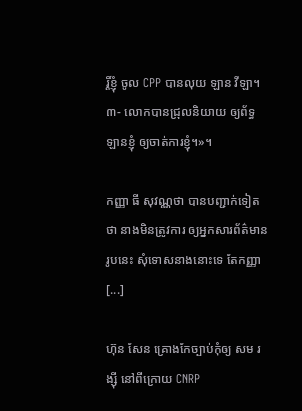រ្តិ៍ខ្ញុំ ចូល CPP បានលុយ ឡាន វីឡា។ ៣- លោកបានជ្រុលនិយាយ ឲ្យព័ទ្ធឡានខ្ញុំ ឲ្យចាត់ការខ្ញុំ។»។

កញ្ញា ធី សុវណ្ណថា បានបញ្ជាក់ទៀតថា នាងមិនត្រូវការ ឲ្យអ្នកសារព័ត៌មានរូបនេះ សុំទោសនាងនោះទេ តែកញ្ញា [...]

ហ៊ុន សែន គ្រោងកែច្បាប់កុំឲ្យ សម រង្ស៊ី នៅពីក្រោយ CNRP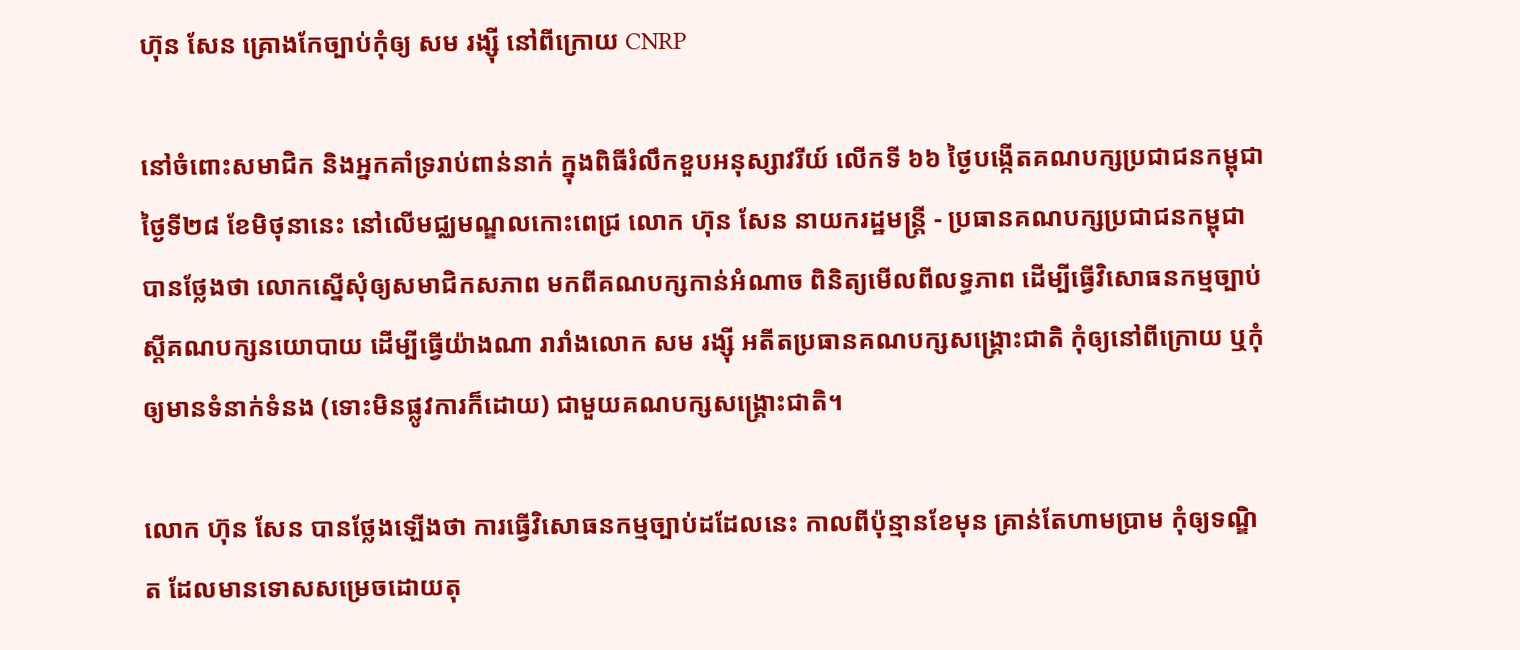ហ៊ុន សែន គ្រោងកែច្បាប់កុំឲ្យ សម រង្ស៊ី នៅពីក្រោយ CNRP

នៅចំពោះសមាជិក និងអ្នកគាំទ្ររាប់ពាន់នាក់ ក្នុងពិធីរំលឹកខួបអនុស្សាវរីយ៍ លើកទី ៦៦ ថ្ងៃបង្កើតគណបក្សប្រជាជនកម្ពុជា ថ្ងៃទី២៨ ខែមិថុនានេះ នៅលើមជ្ឈមណ្ឌលកោះពេជ្រ លោក ហ៊ុន សែន នាយករដ្ឋមន្ត្រី - ប្រធានគណបក្សប្រជាជនកម្ពុជា បានថ្លែងថា លោកស្នើសុំឲ្យសមាជិកសភាព មកពីគណបក្សកាន់អំណាច ពិនិត្យមើលពីលទ្ធភាព ដើម្បីធ្វើវិសោធនកម្មច្បាប់ ស្ដីគណបក្សនយោបាយ ដើម្បីធ្វើយ៉ាងណា រារាំងលោក សម រង្ស៊ី អតីតប្រធានគណបក្សសង្គ្រោះជាតិ កុំឲ្យនៅពីក្រោយ ឬកុំឲ្យមានទំនាក់ទំនង (ទោះមិនផ្លូវការក៏ដោយ) ជាមួយគណបក្សសង្គ្រោះជាតិ។

លោក ហ៊ុន សែន បានថ្លែងឡើងថា ការធ្វើវិសោធនកម្មច្បាប់ដដែលនេះ កាលពីប៉ុន្មានខែមុន គ្រាន់តែហាមប្រាម កុំឲ្យទណ្ឌិត ដែលមានទោសសម្រេចដោយតុ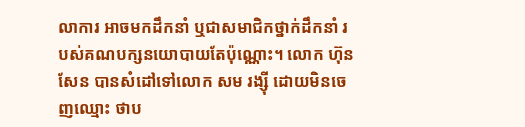លាការ អាចមកដឹកនាំ ឬជាសមាជិកថ្នាក់ដឹកនាំ របស់គណបក្សនយោបាយតែប៉ុណ្ណោះ។ លោក ហ៊ុន សែន បានសំដៅទៅលោក សម រង្ស៊ី ដោយមិនចេញឈ្មោះ ថាប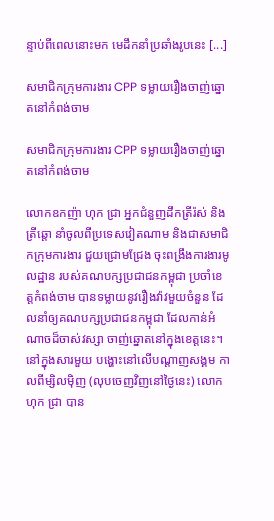ន្ទាប់ពីពេលនោះមក មេដឹកនាំប្រឆាំងរូបនេះ [...]

សមាជិកក្រុមការងារ CPP ទម្លាយរឿងចាញ់ឆ្នោតនៅកំពង់ចាម

សមាជិកក្រុមការងារ CPP ទម្លាយរឿងចាញ់ឆ្នោតនៅកំពង់ចាម

លោកឧកញ៉ា ហុក ជ្រា អ្នកជំនួញដឹកត្រីរ៉ស់ និងត្រីឆ្តោ នាំចូលពីប្រទេសវៀតណាម និងជាសមាជិកក្រុមការងារ ជួយជ្រោមជ្រែង ចុះពង្រឹងការងារមូលដ្ឋាន របស់គណបក្សប្រជាជនកម្ពុជា ប្រចាំខេត្តកំពង់ចាម បានទម្លាយនូវរឿងវ៉ាវមួយចំនួន ដែលនាំឲ្យគណបក្សប្រជាជនកម្ពុជា ដែលកាន់អំណាចដ៏ចាស់វស្សា ចាញ់ឆ្នោតនៅក្នុងខេត្តនេះ។ នៅក្នុងសារមួយ បង្ហោះនៅលើបណ្ដាញសង្គម កាលពីម្សិលម៉ិញ (លុបចេញវិញនៅថ្ងៃនេះ) លោក ហុក ជ្រា បាន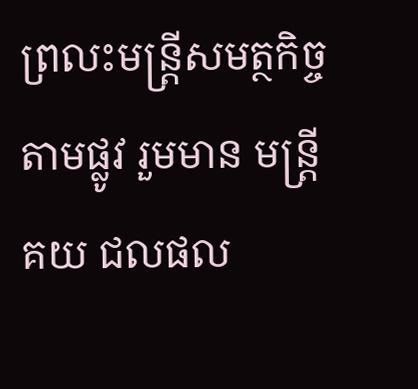ព្រលះមន្ត្រីសមត្ថកិច្ចតាមផ្លូវ រួមមាន មន្ត្រីគយ ជលផល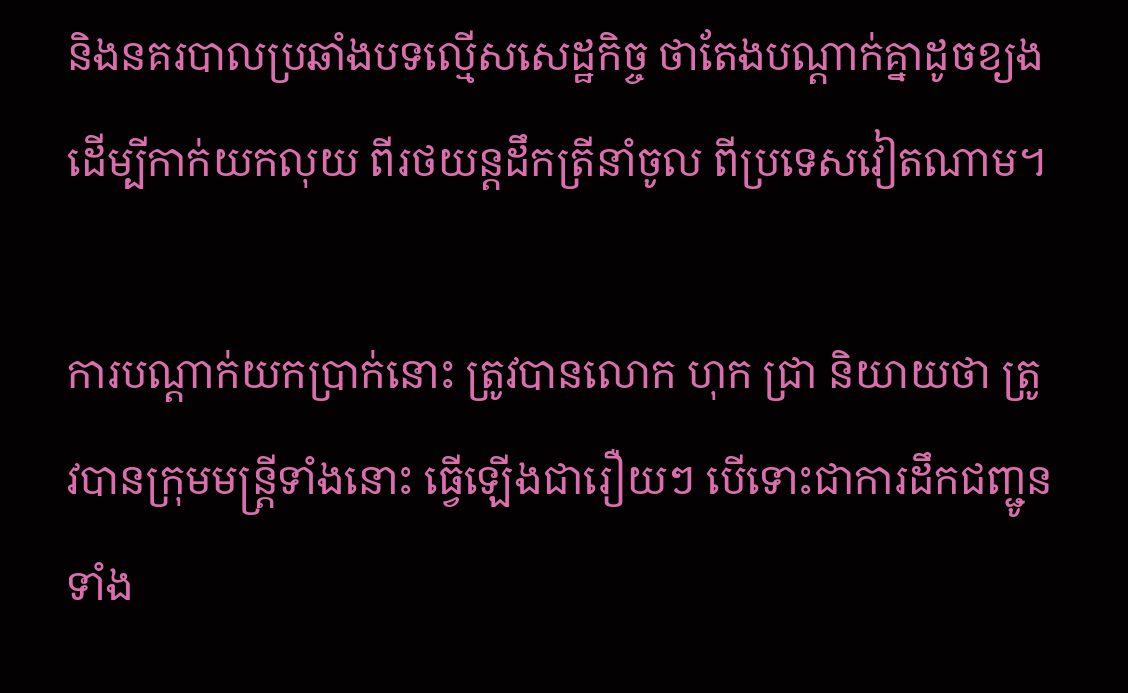និងនគរបាលប្រឆាំងបទល្មើសសេដ្ឋកិច្ច ថាតែងបណ្ដាក់គ្នាដូចខ្យង ដើម្បីកាក់យកលុយ ពីរថយន្ដដឹកត្រីនាំចូល ពីប្រទេសវៀតណាម។

ការបណ្ដាក់យកប្រាក់នោះ ត្រូវបានលោក ហុក ជ្រា និយាយថា ត្រូវបានក្រុមមន្ត្រីទាំងនោះ ធ្វើឡើងជារឿយៗ បើទោះជាការដឹកជញ្ជូនទាំង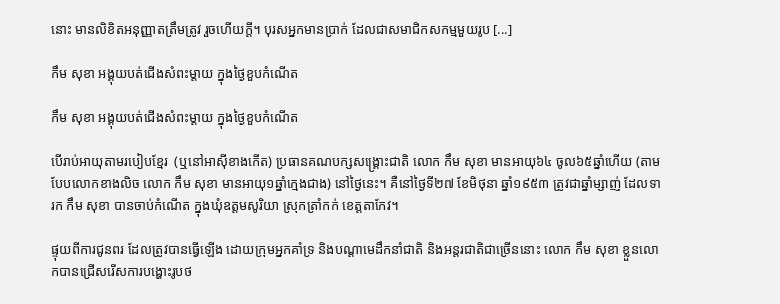នោះ មានលិខិតអនុញ្ញាតត្រឹមត្រូវ រួចហើយក្ដី។ បុរសអ្នកមានប្រាក់ ដែលជាសមាជិកសកម្មមួយរូប [...]

កឹម សុខា អង្គុយបត់ជើងសំពះម្ដាយ ក្នុងថ្ងៃខួបកំណើត

កឹម សុខា អង្គុយបត់ជើងសំពះម្ដាយ ក្នុងថ្ងៃខួបកំណើត

បើរាប់អាយុតាមរបៀបខ្មែរ  (ឬនៅអាស៊ីខាងកើត) ប្រធានគណបក្សសង្គ្រោះជាតិ លោក កឹម សុខា មានអាយុ៦៤ ចូល៦៥ឆ្នាំហើយ (តាមបែបលោកខាងលិច លោក កឹម សុខា មានអាយុ១ឆ្នាំក្មេងជាង) នៅថ្ងៃនេះ។ គឺនៅថ្ងៃទី២៧ ខែមិថុនា ឆ្នាំ១៩៥៣ ត្រូវជាឆ្នាំម្សាញ់ ដែលទារក កឹម សុខា បានចាប់កំណើត ក្នុងឃុំឧត្ដមសូរិយា ស្រុកត្រាំកក់ ខេត្តតាកែវ។

ផ្ទុយពីការជូនពរ ដែលត្រូវបានធ្វើឡើង ដោយក្រុមអ្នកគាំទ្រ និងបណ្ដាមេដឹកនាំជាតិ និងអន្តរជាតិជាច្រើននោះ លោក កឹម សុខា ខ្លួនលោកបានជ្រើសរើសការបង្ហោះរូបថ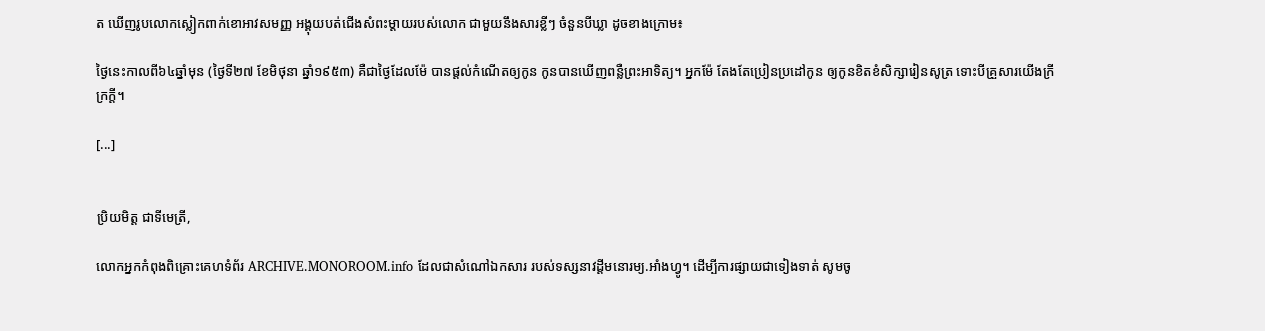ត ឃើញរូបលោកស្លៀកពាក់ខោអាវសមញ្ញ អង្គុយបត់ជើងសំពះម្ដាយរបស់លោក ជាមួយនឹងសារខ្លីៗ ចំនួនបីឃ្លា ដូចខាងក្រោម៖

ថ្ងៃនេះកាលពី៦៤ឆ្នាំមុន (ថ្ងៃទី២៧ ខែមិថុនា ឆ្នាំ១៩៥៣) គឺជាថ្ងៃដែលម៉ែ បានផ្ដល់កំណើតឲ្យកូន កូនបានឃើញពន្លឺព្រះអាទិត្យ។ អ្នកម៉ែ តែងតែប្រៀនប្រដៅកូន ឲ្យកូនខិតខំសិក្សារៀនសូត្រ ទោះបីគ្រួសារយើងក្រីក្រក្ដី។

[...]


ប្រិយមិត្ត ជាទីមេត្រី,

លោកអ្នកកំពុងពិគ្រោះគេហទំព័រ ARCHIVE.MONOROOM.info ដែលជាសំណៅឯកសារ របស់ទស្សនាវដ្ដីមនោរម្យ.អាំងហ្វូ។ ដើម្បីការផ្សាយជាទៀងទាត់ សូមចូ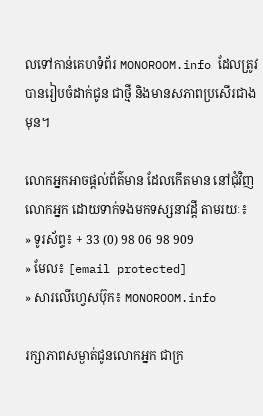លទៅកាន់គេហទំព័រ MONOROOM.info ដែលត្រូវបានរៀបចំដាក់ជូន ជាថ្មី និងមានសភាពប្រសើរជាងមុន។

លោកអ្នកអាចផ្ដល់ព័ត៌មាន ដែលកើតមាន នៅជុំវិញលោកអ្នក ដោយទាក់ទងមកទស្សនាវដ្ដី តាមរយៈ៖
» ទូរស័ព្ទ៖ + 33 (0) 98 06 98 909
» មែល៖ [email protected]
» សារលើហ្វេសប៊ុក៖ MONOROOM.info

រក្សាភាពសម្ងាត់ជូនលោកអ្នក ជាក្រ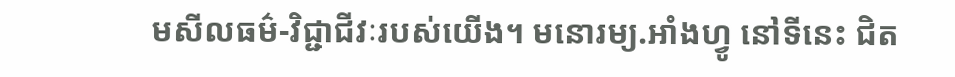មសីលធម៌-វិជ្ជាជីវៈរបស់យើង។ មនោរម្យ.អាំងហ្វូ នៅទីនេះ ជិត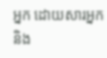អ្នក ដោយសារអ្នក និង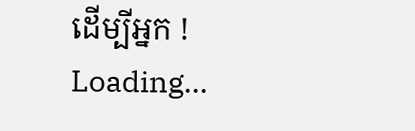ដើម្បីអ្នក !
Loading...